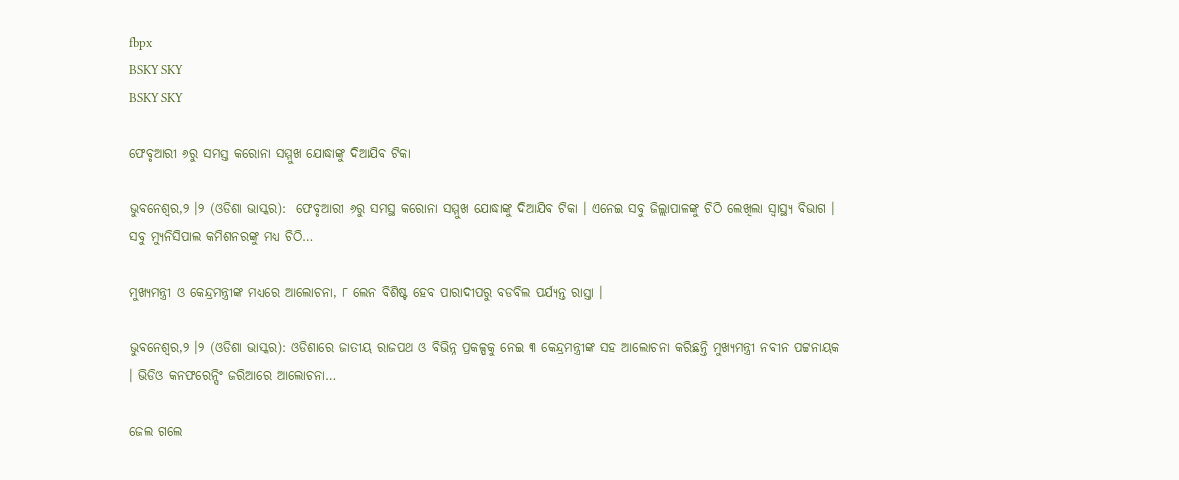fbpx
BSKY SKY
BSKY SKY

ଫେବୃଆରୀ ୬ରୁ ସମସ୍ତ କରୋନା ସମ୍ମୁଖ ଯୋଦ୍ଧାଙ୍କୁ ଦିଆଯିବ ଟିକା

ଭୁବନେଶ୍ୱର,୨ ।୨ (ଓଡିଶା ଭାସ୍କର):  ଫେବୃଆରୀ ୬ରୁ ସମସ୍ଥ କରୋନା ସମ୍ମୁଖ ଯୋଦ୍ଧାଙ୍କୁ ଦିଆଯିବ ଟିକା । ଏନେଇ ସବୁ ଜିଲ୍ଲାପାଳଙ୍କୁ ଚିଠି ଲେଖିଲା ସ୍ୱାସ୍ଥ୍ୟ ବିଭାଗ । ସବୁ ମ୍ୟୁନିସିପାଲ କମିଶନରଙ୍କୁ ମଧ୍ୟ ଚିଠି…

ମୁଖ୍ୟମନ୍ତ୍ରୀ ଓ କେନ୍ଦ୍ରମନ୍ତ୍ରୀଙ୍କ ମଧ୍ୟରେ ଆଲୋଚନା, ୮ ଲେନ ବିଶିଷ୍ଟ ହେବ ପାରାଦୀପରୁ ବଡବିଲ ପର୍ଯ୍ୟନ୍ତ ରାସ୍ତା ।

ଭୁବନେଶ୍ୱର,୨ ।୨ (ଓଡିଶା ଭାସ୍କର): ଓଡିଶାରେ ଜାତୀୟ ରାଜପଥ ଓ ବିଭିନ୍ନ ପ୍ରକଳ୍ପକୁ ନେଇ ୩ କେନ୍ଦ୍ରମନ୍ତ୍ରୀଙ୍କ ସହ ଆଲୋଚନା କରିଛନ୍ତି ମୁଖ୍ୟମନ୍ତ୍ରୀ ନବୀନ ପଟ୍ଟନାୟକ । ଭିଡିଓ କନଫରେନ୍ସିଂ ଜରିଆରେ ଆଲୋଚନା…

ଜେଲ ଗଲେ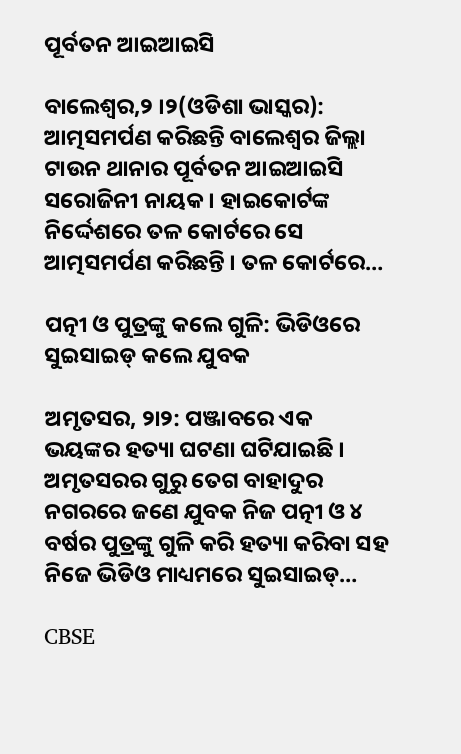ପୂର୍ବତନ ଆଇଆଇସି

ବାଲେଶ୍ୱର,୨ ।୨(ଓଡିଶା ଭାସ୍କର): ଆତ୍ମସମର୍ପଣ କରିଛନ୍ତି ବାଲେଶ୍ୱର ଜିଲ୍ଲା ଟାଉନ ଥାନାର ପୂର୍ବତନ ଆଇଆଇସି ସରୋଜିନୀ ନାୟକ । ହାଇକୋର୍ଟଙ୍କ ନିର୍ଦ୍ଦେଶରେ ତଳ କୋର୍ଟରେ ସେ ଆତ୍ମସମର୍ପଣ କରିଛନ୍ତି । ତଳ କୋର୍ଟରେ…

ପତ୍ନୀ ଓ ପୁତ୍ରଙ୍କୁ କଲେ ଗୁଳି: ଭିଡିଓରେ ସୁଇସାଇଡ୍ କଲେ ଯୁବକ

ଅମୃତସର, ୨ା୨: ପଞ୍ଜାବରେ ଏକ ଭୟଙ୍କର ହତ୍ୟା ଘଟଣା ଘଟିଯାଇଛି । ଅମୃତସରର ଗୁରୁ ତେଗ ବାହାଦୁର ନଗରରେ ଜଣେ ଯୁବକ ନିଜ ପତ୍ନୀ ଓ ୪ ବର୍ଷର ପୁତ୍ରଙ୍କୁ ଗୁଳି କରି ହତ୍ୟା କରିବା ସହ ନିଜେ ଭିଡିଓ ମାଧ୍ୟମରେ ସୁଇସାଇଡ୍…

CBSE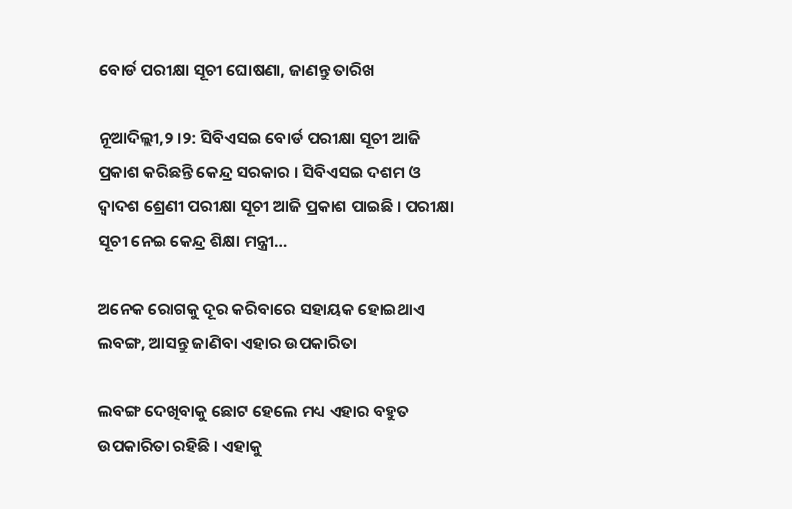ବୋର୍ଡ ପରୀକ୍ଷା ସୂଚୀ ଘୋଷଣା, ଜାଣନ୍ତୁ ତାରିଖ

ନୂଆଦିଲ୍ଲୀ,୨ ।୨: ସିବିଏସଇ ବୋର୍ଡ ପରୀକ୍ଷା ସୂଚୀ ଆଜି ପ୍ରକାଶ କରିଛନ୍ତି କେନ୍ଦ୍ର ସରକାର । ସିବିଏସଇ ଦଶମ ଓ ଦ୍ୱାଦଶ ଶ୍ରେଣୀ ପରୀକ୍ଷା ସୂଚୀ ଆଜି ପ୍ରକାଶ ପାଇଛି । ପରୀକ୍ଷା ସୂଚୀ ନେଇ କେନ୍ଦ୍ର ଶିକ୍ଷା ମନ୍ତ୍ରୀ…

ଅନେକ ରୋଗକୁ ଦୂର କରିବାରେ ସହାୟକ ହୋଇଥାଏ ଲବଙ୍ଗ, ଆସନ୍ତୁ ଜାଣିବା ଏହାର ଉପକାରିତା

ଲବଙ୍ଗ ଦେଖିବାକୁ ଛୋଟ ହେଲେ ମଧ୍ୟ ଏହାର ବହୁତ ଉପକାରିତା ରହିଛି । ଏହାକୁ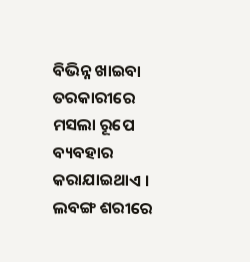ବିଭିନ୍ନ ଖାଇବା ତରକାରୀରେ ମସଲା ରୂପେ ବ୍ୟବହାର କରାଯାଇଥାଏ । ଲବଙ୍ଗ ଶରୀରେ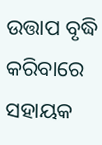ଉତ୍ତାପ ବୃଦ୍ଧି କରିବାରେ ସହାୟକ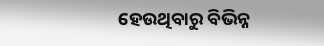ହେଉଥିବାରୁ ବିଭିନ୍ନ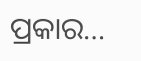ପ୍ରକାର…